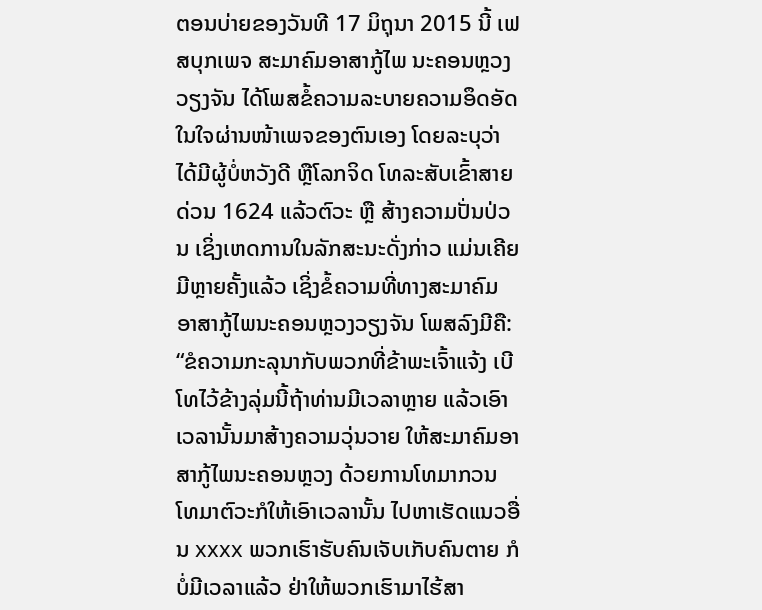ຕອນບ່າຍຂອງວັນທີ 17 ມິຖຸນາ 2015 ນີ້ ເຟສບຸກເພຈ ສະມາຄົມອາສາກູ້ໄພ ນະຄອນຫຼວງວຽງຈັນ ໄດ້ໂພສຂໍ້ຄວາມລະບາຍຄວາມອຶດອັດ ໃນໃຈຜ່ານໜ້າເພຈຂອງຕົນເອງ ໂດຍລະບຸວ່າ ໄດ້ມີຜູ້ບໍ່ຫວັງດີ ຫຼືໂລກຈິດ ໂທລະສັບເຂົ້າສາຍດ່ວນ 1624 ແລ້ວຕົວະ ຫຼື ສ້າງຄວາມປັ່ນປ່ວນ ເຊິ່ງເຫດການໃນລັກສະນະດັ່ງກ່າວ ແມ່ນເຄີຍມີຫຼາຍຄັ້ງແລ້ວ ເຊິ່ງຂໍ້ຄວາມທີ່ທາງສະມາຄົມ ອາສາກູ້ໄພນະຄອນຫຼວງວຽງຈັນ ໂພສລົງມີຄື: “ຂໍຄວາມກະລຸນາກັບພວກທີ່ຂ້າພະເຈົ້າແຈ້ງ ເບີໂທໄວ້ຂ້າງລຸ່ມນີ້ຖ້າທ່ານມີເວລາຫຼາຍ ແລ້ວເອົາເວລານັ້ນມາສ້າງຄວາມວຸ່ນວາຍ ໃຫ້ສະມາຄົມອາສາກູ້ໄພນະຄອນຫຼວງ ດ້ວຍການໂທມາກວນ ໂທມາຕົວະກໍໃຫ້ເອົາເວລານັ້ນ ໄປຫາເຮັດແນວອື່ນ xxxx ພວກເຮົາຮັບຄົນເຈັບເກັບຄົນຕາຍ ກໍບໍ່ມີເວລາແລ້ວ ຢ່າໃຫ້ພວກເຮົາມາໄຮ້ສາ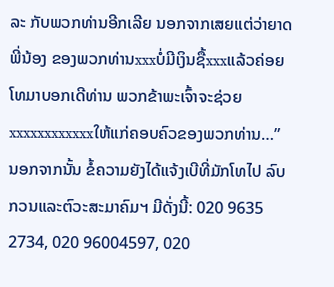ລະ ກັບພວກທ່ານອີກເລີຍ ນອກຈາກເສຍແຕ່ວ່າຍາດພີ່ນ້ອງ ຂອງພວກທ່ານxxxບໍ່ມີເງິນຊື້xxxແລ້ວຄ່ອຍໂທມາບອກເດີທ່ານ ພວກຂ້າພະເຈົ້າຈະຊ່ວຍxxxxxxxxxxxxໃຫ້ແກ່ຄອບຄົວຂອງພວກທ່ານ…”
ນອກຈາກນັ້ນ ຂໍ້ຄວາມຍັງໄດ້ແຈ້ງເບີທີ່ມັກໂທໄປ ລົບກວນແລະຕົວະສະມາຄົມຯ ມີດັ່ງນີ້: 020 9635 2734, 020 96004597, 020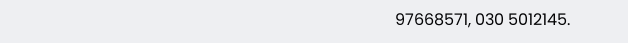97668571, 030 5012145.